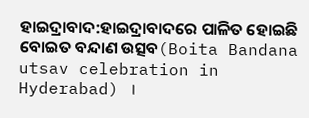ହାଇଦ୍ରାବାଦ:ହାଇଦ୍ରାବାଦରେ ପାଳିତ ହୋଇଛି ବୋଇତ ବନ୍ଦାଣ ଉତ୍ସବ(Boita Bandana utsav celebration in Hyderabad) ।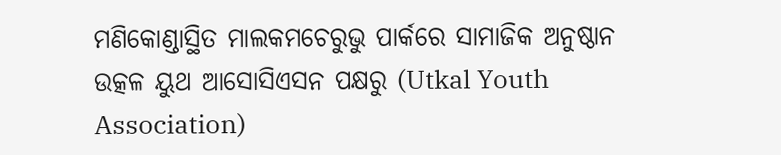ମଣିକୋଣ୍ଡାସ୍ଥିତ ମାଲକମଚେରୁଭୁ ପାର୍କରେ ସାମାଜିକ ଅନୁଷ୍ଠାନ ଉତ୍କଳ ୟୁଥ ଆସୋସିଏସନ ପକ୍ଷରୁ (Utkal Youth Association)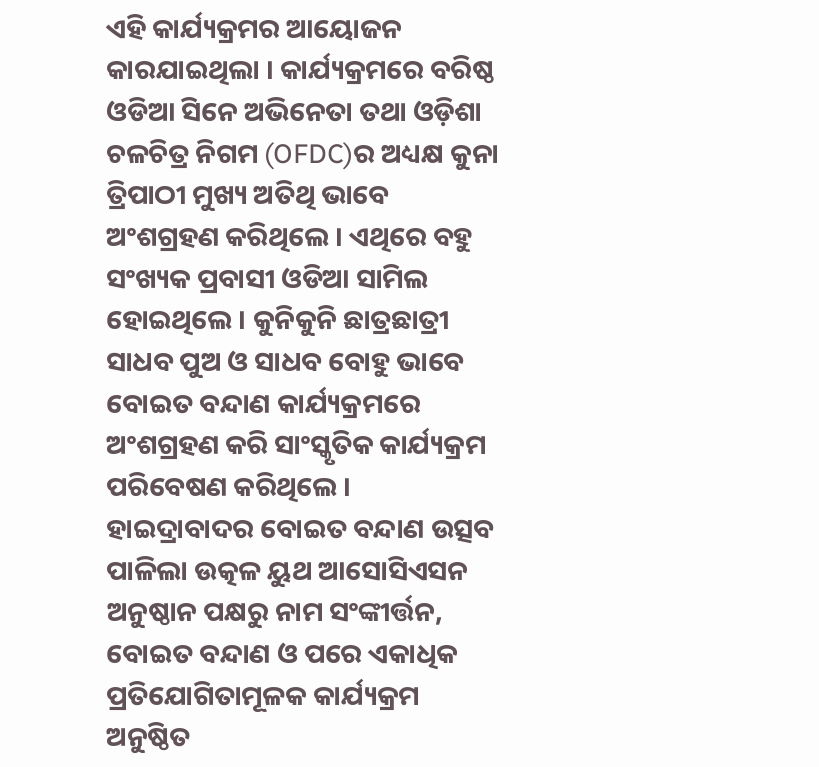ଏହି କାର୍ଯ୍ୟକ୍ରମର ଆୟୋଜନ କାରଯାଇଥିଲା । କାର୍ଯ୍ୟକ୍ରମରେ ବରିଷ୍ଠ ଓଡିଆ ସିନେ ଅଭିନେତା ତଥା ଓଡ଼ିଶା ଚଳଚିତ୍ର ନିଗମ (OFDC)ର ଅଧ୍ୟକ୍ଷ କୁନା ତ୍ରିପାଠୀ ମୁଖ୍ୟ ଅତିଥି ଭାବେ ଅଂଶଗ୍ରହଣ କରିଥିଲେ । ଏଥିରେ ବହୁ ସଂଖ୍ୟକ ପ୍ରବାସୀ ଓଡିଆ ସାମିଲ ହୋଇଥିଲେ । କୁନିକୁନି ଛାତ୍ରଛାତ୍ରୀ ସାଧବ ପୁଅ ଓ ସାଧବ ବୋହୁ ଭାବେ ବୋଇତ ବନ୍ଦାଣ କାର୍ଯ୍ୟକ୍ରମରେ ଅଂଶଗ୍ରହଣ କରି ସାଂସ୍କୃତିକ କାର୍ଯ୍ୟକ୍ରମ ପରିବେଷଣ କରିଥିଲେ ।
ହାଇଦ୍ରାବାଦର ବୋଇତ ବନ୍ଦାଣ ଉତ୍ସବ ପାଳିଲା ଉତ୍କଳ ୟୁଥ ଆସୋସିଏସନ ଅନୁଷ୍ଠାନ ପକ୍ଷରୁ ନାମ ସଂଙ୍କୀର୍ତ୍ତନ, ବୋଇତ ବନ୍ଦାଣ ଓ ପରେ ଏକାଧିକ ପ୍ରତିଯୋଗିତାମୂଳକ କାର୍ଯ୍ୟକ୍ରମ ଅନୁଷ୍ଠିତ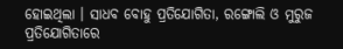ହୋଇଥିଲା । ସାଧବ ବୋହୁ ପ୍ରତିଯୋଗିତା, ରଙ୍ଗୋଲି ଓ ମୁରୁଜ ପ୍ରତିଯୋଗିତାରେ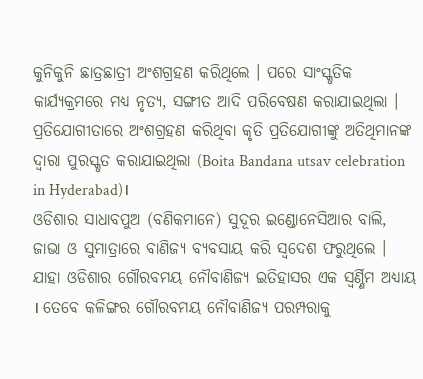କୁନିକୁନି ଛାତ୍ରଛାତ୍ରୀ ଅଂଶଗ୍ରହଣ କରିଥିଲେ । ପରେ ସାଂସ୍କୃତିକ କାର୍ଯ୍ୟକ୍ରମରେ ମଧ୍ୟ ନୃତ୍ୟ, ସଙ୍ଗୀତ ଆଦି ପରିବେଷଣ କରାଯାଇଥିଲା । ପ୍ରତିଯୋଗୀତାରେ ଅଂଶଗ୍ରହଣ କରିଥିବା କୃତି ପ୍ରତିଯୋଗୀଙ୍କୁ ଅତିଥିମାନଙ୍କ ଦ୍ବାରା ପୁରସ୍କୃତ କରାଯାଇଥିଲା (Boita Bandana utsav celebration in Hyderabad)।
ଓଡିଶାର ସାଧାବପୁଅ (ବଣିକମାନେ) ସୁଦୂର ଇଣ୍ଡୋନେସିଆର ବାଲି, ଜାଭା ଓ ସୁମାତ୍ରାରେ ବାଣିଜ୍ୟ ବ୍ୟବସାୟ କରି ସ୍ବଦେଶ ଫରୁଥିଲେ । ଯାହା ଓଡିଶାର ଗୌରବମୟ ନୌବାଣିଜ୍ୟ ଇତିହାସର ଏକ ସ୍ବର୍ଣ୍ଣିମ ଅଧ୍ୟାୟ । ତେବେ କଳିଙ୍ଗର ଗୌରବମୟ ନୌବାଣିଜ୍ୟ ପରମ୍ପରାକୁ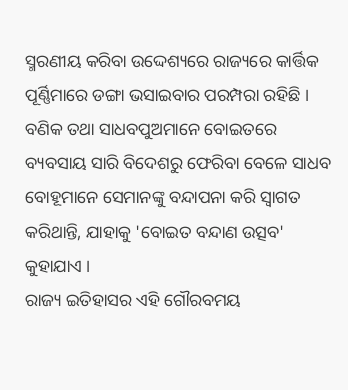ସ୍ମରଣୀୟ କରିବା ଉଦ୍ଦେଶ୍ୟରେ ରାଜ୍ୟରେ କାର୍ତ୍ତିକ ପୂର୍ଣ୍ଣିମାରେ ଡଙ୍ଗା ଭସାଇବାର ପରମ୍ପରା ରହିଛି । ବଣିକ ତଥା ସାଧବପୁଅମାନେ ବୋଇତରେ ବ୍ୟବସାୟ ସାରି ବିଦେଶରୁ ଫେରିବା ବେଳେ ସାଧବ ବୋହୂମାନେ ସେମାନଙ୍କୁ ବନ୍ଦାପନା କରି ସ୍ବାଗତ କରିଥାନ୍ତି, ଯାହାକୁ 'ବୋଇତ ବନ୍ଦାଣ ଉତ୍ସବ' କୁହାଯାଏ ।
ରାଜ୍ୟ ଇତିହାସର ଏହି ଗୌରବମୟ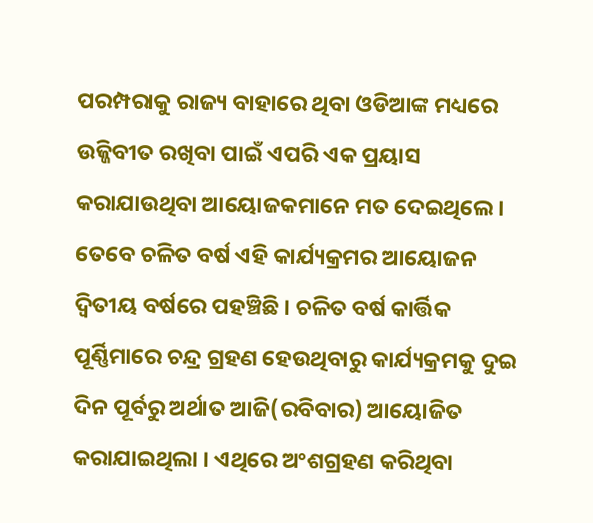ପରମ୍ପରାକୁ ରାଜ୍ୟ ବାହାରେ ଥିବା ଓଡିଆଙ୍କ ମଧ୍ୟରେ ଉଜ୍ଜିବୀତ ରଖିବା ପାଇଁ ଏପରି ଏକ ପ୍ରୟାସ କରାଯାଉଥିବା ଆୟୋଜକମାନେ ମତ ଦେଇଥିଲେ । ତେବେ ଚଳିତ ବର୍ଷ ଏହି କାର୍ଯ୍ୟକ୍ରମର ଆୟୋଜନ ଦ୍ବିତୀୟ ବର୍ଷରେ ପହଞ୍ଚିଛି । ଚଳିତ ବର୍ଷ କାର୍ତ୍ତିକ ପୂର୍ଣ୍ଣିମାରେ ଚନ୍ଦ୍ର ଗ୍ରହଣ ହେଉଥିବାରୁ କାର୍ଯ୍ୟକ୍ରମକୁ ଦୁଇ ଦିନ ପୂର୍ବରୁ ଅର୍ଥାତ ଆଜି(ରବିବାର) ଆୟୋଜିତ କରାଯାଇଥିଲା । ଏଥିରେ ଅଂଶଗ୍ରହଣ କରିଥିବା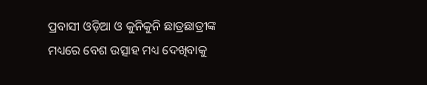ପ୍ରବାସୀ ଓଡ଼ିଆ ଓ କୁନିକୁନି ଛାତ୍ରଛାତ୍ରୀଙ୍କ ମଧ୍ୟରେ ବେଶ ଉତ୍ସାହ ମଧ୍ୟ ଦେଖିବାକୁ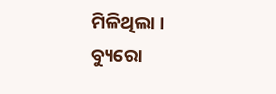ମିଳିଥିଲା ।
ବ୍ୟୁରୋ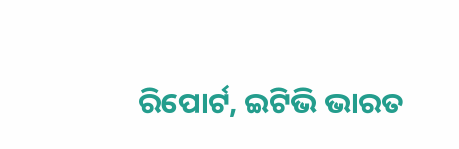ରିପୋର୍ଟ, ଇଟିଭି ଭାରତ